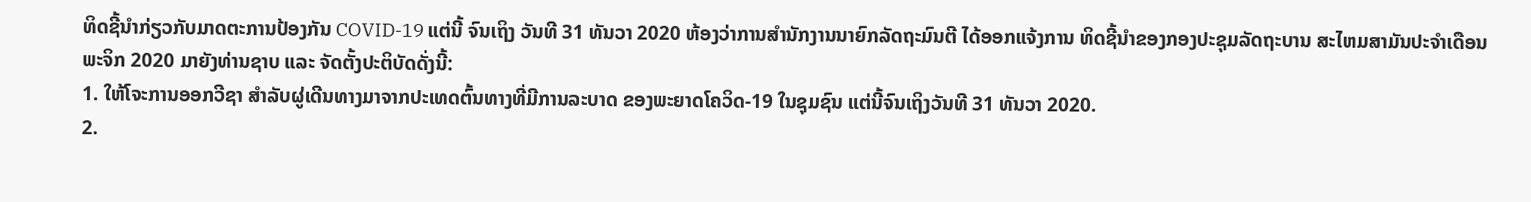ທິດຊີ້ນຳກ່ຽວກັບມາດຕະການປ້ອງກັນ COVID-19 ແຕ່ນີ້ ຈົນເຖິງ ວັນທີ 31 ທັນວາ 2020 ຫ້ອງວ່າການສໍານັກງານນາຍົກລັດຖະມົນຕີ ໄດ້ອອກແຈ້ງການ ທິດຊີ້ນໍາຂອງກອງປະຊຸມລັດຖະບານ ສະໄຫມສາມັນປະຈໍາເດືອນພະຈິກ 2020 ມາຍັງທ່ານຊາບ ແລະ ຈັດຕັ້ງປະຕິບັດດັ່ງນີ້:
1. ໃຫ້ໂຈະການອອກວີຊາ ສໍາລັບຜູ່ເດີນທາງມາຈາກປະເທດຕົ້ນທາງທີ່ມີການລະບາດ ຂອງພະຍາດໂຄວິດ-19 ໃນຊຸມຊົນ ແຕ່ນີ້ຈົນເຖິງວັນທີ 31 ທັນວາ 2020.
2.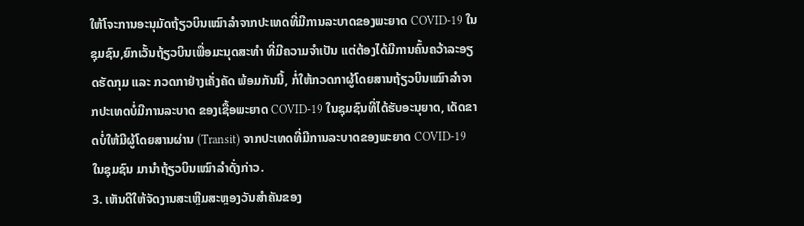ໃຫ້ໂຈະການອະນຸມັດຖ້ຽວບິນເໝົາລໍາຈາກປະເທດທີ່ມີການລະບາດຂອງພະຍາດ COVID-19 ໃນຊຸມຊົນ,ຍົກເວັ້ນຖ້ຽວບິນເພື່ອມະນຸດສະທໍາ ທີ່ມີຄວາມຈໍາເປັນ ແຕ່ຕ້ອງໄດ້ມີການຄົ້ນຄວ້າລະອຽດຮັດກຸມ ແລະ ກວດກາຢ່າງເຄັ່ງຄັດ ພ້ອມກັນນີ້, ກໍ່ໃຫ້ກວດກາຜູ້ໂດຍສານຖ້ຽວບິນເໝົາລໍາຈາກປະເທດບໍ່ມີການລະບາດ ຂອງເຊື້ອພະຍາດ COVID-19 ໃນຊຸມຊົນທີ່ໄດ້ຮັບອະນຸຍາດ, ເດັດຂາດບໍ່ໃຫ້ມີຜູ້ໂດຍສານຜ່ານ (Transit) ຈາກປະເທດທີ່ມີການລະບາດຂອງພະຍາດ COVID-19 ໃນຊຸມຊົນ ມານໍາຖ້ຽວບິນເໝົາລໍາດັ່ງກ່າວ.
3. ເຫັນດີໃຫ້ຈັດງານສະເຫຼີມສະຫຼອງວັນສໍາຄັນຂອງ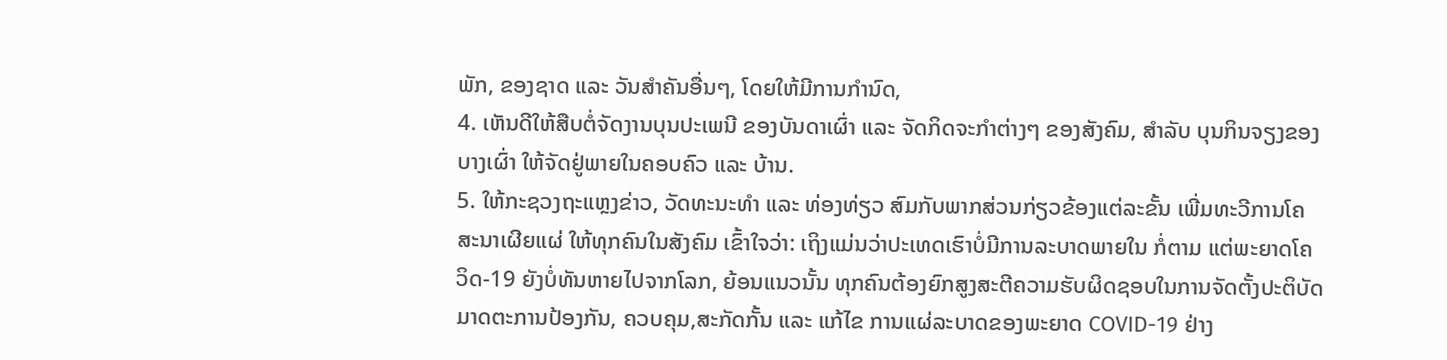ພັກ, ຂອງຊາດ ແລະ ວັນສໍາຄັນອື່ນໆ, ໂດຍໃຫ້ມີການກໍານົດ,
4. ເຫັນດີໃຫ້ສືບຕໍ່ຈັດງານບຸນປະເພນີ ຂອງບັນດາເຜົ່າ ແລະ ຈັດກິດຈະກໍາຕ່າງໆ ຂອງສັງຄົມ, ສໍາລັບ ບຸນກິນຈຽງຂອງບາງເຜົ່າ ໃຫ້ຈັດຢູ່ພາຍໃນຄອບຄົວ ແລະ ບ້ານ.
5. ໃຫ້ກະຊວງຖະແຫຼງຂ່າວ, ວັດທະນະທໍາ ແລະ ທ່ອງທ່ຽວ ສົມກັບພາກສ່ວນກ່ຽວຂ້ອງແຕ່ລະຂັ້ນ ເພີ່ມທະວີການໂຄສະນາເຜີຍແຜ່ ໃຫ້ທຸກຄົນໃນສັງຄົມ ເຂົ້າໃຈວ່າ: ເຖິງແມ່ນວ່າປະເທດເຮົາບໍ່ມີການລະບາດພາຍໃນ ກໍ່ຕາມ ແຕ່ພະຍາດໂຄວິດ-19 ຍັງບໍ່ທັນຫາຍໄປຈາກໂລກ, ຍ້ອນແນວນັ້ນ ທຸກຄົນຕ້ອງຍົກສູງສະຕີຄວາມຮັບຜິດຊອບໃນການຈັດຕັ້ງປະຕິບັດມາດຕະການປ້ອງກັນ, ຄວບຄຸມ,ສະກັດກັ້ນ ແລະ ແກ້ໄຂ ການແຜ່ລະບາດຂອງພະຍາດ COVID-19 ຢ່າງ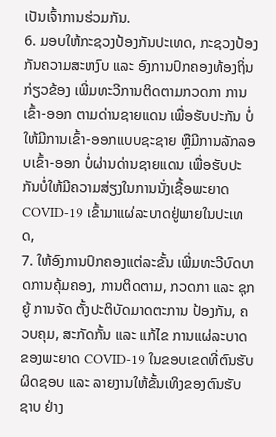ເປັນເຈົ້າການຮ່ວມກັນ.
6. ມອບໃຫ້ກະຊວງປ້ອງກັນປະເທດ, ກະຊວງປ້ອງກັນຄວາມສະຫງົບ ແລະ ອົງການປົກຄອງທ້ອງຖິ່ນກ່ຽວຂ້ອງ ເພີ່ມທະວີການຕິດຕາມກວດກາ ການເຂົ້າ-ອອກ ຕາມດ່ານຊາຍແດນ ເພື່ອຮັບປະກັນ ບໍ່ໃຫ້ມີການເຂົ້າ-ອອກແບບຊະຊາຍ ຫຼືມີການລັກລອບເຂົ້າ-ອອກ ບໍ່ຜ່ານດ່ານຊາຍແດນ ເພື່ອຮັບປະກັນບໍ່ໃຫ້ມີຄວາມສ່ຽງໃນການນັ່ງເຊື້ອພະຍາດ COVID-19 ເຂົ້າມາແຜ່ລະບາດຢູ່ພາຍໃນປະເທດ,
7. ໃຫ້ອົງການປົກຄອງແຕ່ລະຂັ້ນ ເພີ່ມທະວີບົດບາດການຄຸ້ມຄອງ, ການຕິດຕາມ, ກວດກາ ແລະ ຊຸກຍູ້ ການຈັດ ຕັ້ງປະຕິບັດມາດຕະການ ປ້ອງກັນ, ຄວບຄຸມ, ສະກັດກັ້ນ ແລະ ແກ້ໄຂ ການແຜ່ລະບາດຂອງພະຍາດ COVID-19 ໃນຂອບເຂດທີ່ຕົນຮັບຜິດຊອບ ແລະ ລາຍງານໃຫ້ຂັ້ນເທິງຂອງຕົນຮັບຊາບ ຢ່າງ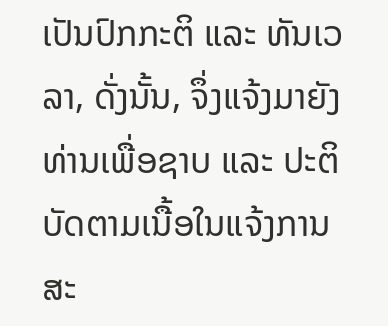ເປັນປົກກະຕິ ແລະ ທັນເວລາ, ດັ່ງນັ້ນ, ຈຶ່ງແຈ້ງມາຍັງທ່ານເພື່ອຊາບ ແລະ ປະຕິບັດຕາມເນື້ອໃນແຈ້ງການສະ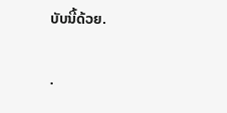ບັບນີ້ດ້ວຍ.

.